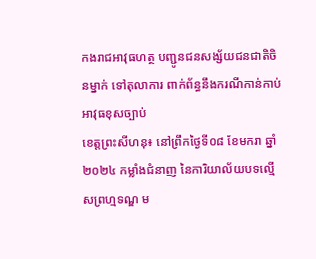កងរាជអាវុធហត្ថ បញ្ជូនជនសង្ស័យជនជាតិចិនម្នាក់ ទៅតុលាការ ពាក់ព័ន្ធនឹងករណីកាន់កាប់អាវុធខុសច្បាប់
ខេត្តព្រះសីហនុ៖ នៅព្រឹកថ្ងៃទី០៨ ខែមករា ឆ្នាំ២០២៤ កម្លាំងជំនាញ នៃការិយាល័យបទល្មើសព្រហ្មទណ្ឌ ម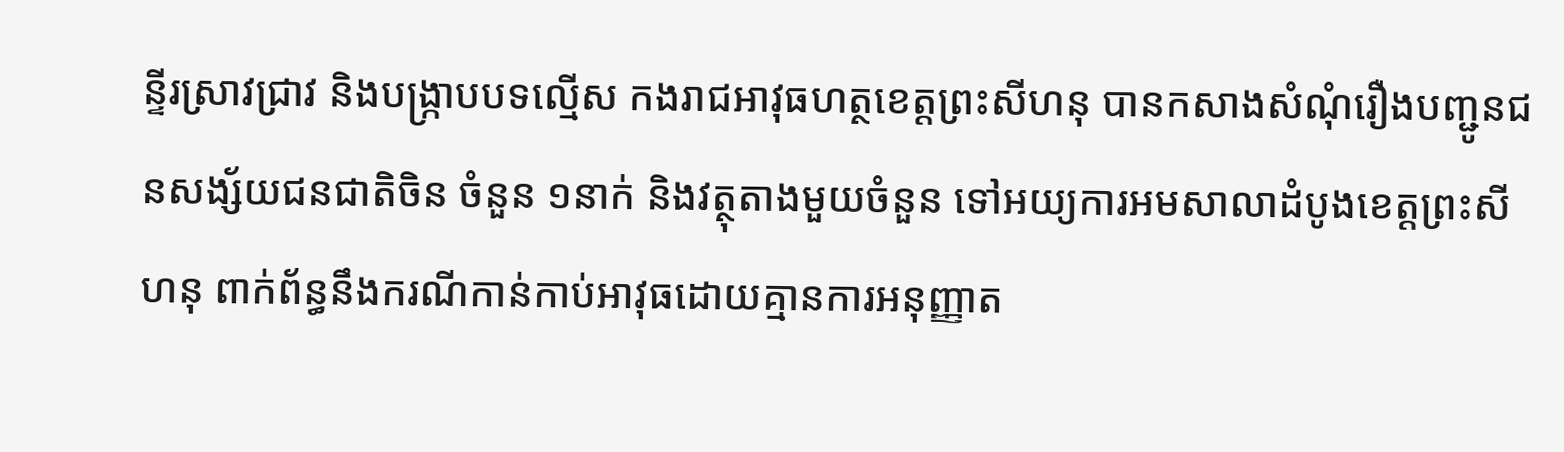ន្ទីរស្រាវជ្រាវ និងបង្រ្កាបបទល្មើស កងរាជអាវុធហត្ថខេត្តព្រះសីហនុ បានកសាងសំណុំរឿងបញ្ជូនជនសង្ស័យជនជាតិចិន ចំនួន ១នាក់ និងវត្ថុតាងមួយចំនួន ទៅអយ្យការអមសាលាដំបូងខេត្តព្រះសីហនុ ពាក់ព័ន្ធនឹងករណីកាន់កាប់អាវុធដោយគ្មានការអនុញ្ញាត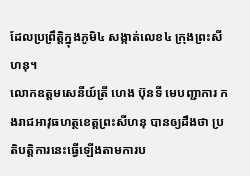ដែលប្រព្រឹត្តិក្នុងភូមិ៤ សង្កាត់លេខ៤ ក្រុងព្រះសីហនុ។
លោកឧត្តមសេនីយ៍ត្រី ហេង ប៊ុនទី មេបញ្ជាការ កងរាជអាវុធហត្ថខេត្តព្រះសីហនុ បានឲ្យដឹងថា ប្រតិបត្តិការនេះធ្វើឡើងតាមការប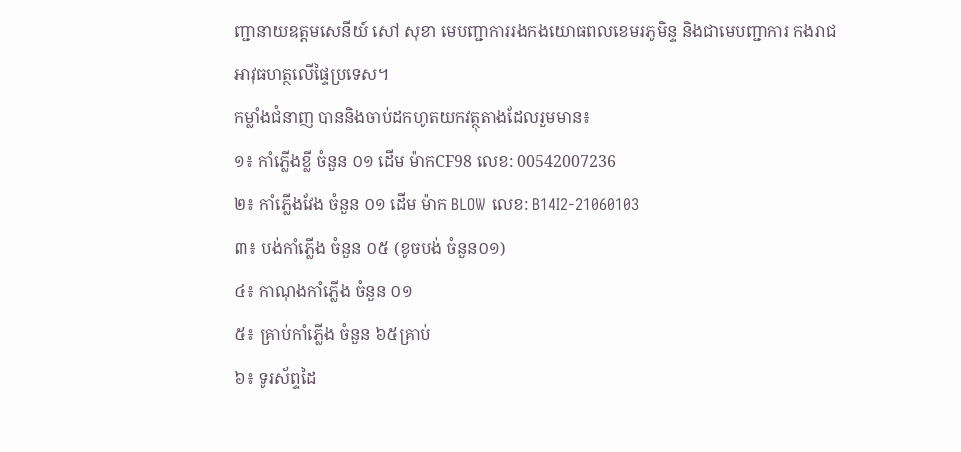ញ្ជានាយឧត្តមសេនីយ៍ សៅ សុខា មេបញ្ជាការរងកងយោធពលខេមរភូមិន្ទ និងជាមេបញ្ជាការ កងរាជអាវុធហត្ថលើផ្ទៃប្រទេស។
កម្លាំងជំនាញ បាននិងចាប់ដកហូតយកវត្ថុតាងដែលរួមមាន៖
១៖ កាំភ្លើងខ្លី ចំនួន ០១ ដើម ម៉ាកCF98 លេខ: 00542007236
២៖ កាំភ្លើងវែង ចំនួន ០១ ដើម ម៉ាក BLOW លេខ: B14I2-21060103
៣៖ បង់កាំភ្លើង ចំនួន ០៥ (ខូចបង់ ចំនួន០១)
៤៖ កាណុងកាំភ្លើង ចំនួន ០១
៥៖ គ្រាប់កាំភ្លើង ចំនួន ៦៥គ្រាប់
៦៖ ទូរស័ព្ទដៃ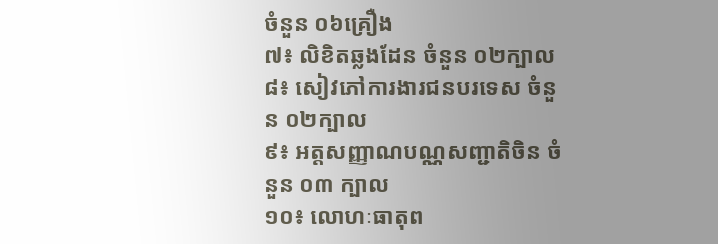ចំនួន ០៦គ្រឿង
៧៖ លិខិតឆ្លងដែន ចំនួន ០២ក្បាល
៨៖ សៀវភៅការងារជនបរទេស ចំនួន ០២ក្បាល
៩៖ អត្តសញ្ញាណបណ្ណសញ្ជាតិចិន ចំនួន ០៣ ក្បាល
១០៖ លោហៈធាតុព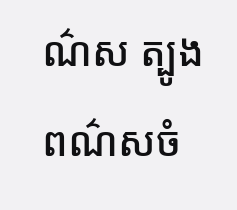ណ៌ស ត្បូងពណ៌សចំ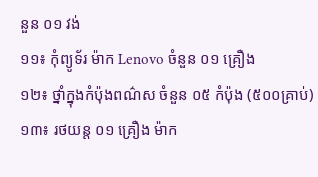នួន ០១ វង់
១១៖ កុំព្យូទ័រ ម៉ាក Lenovo ចំនួន ០១ គ្រឿង
១២៖ ថ្នាំក្នុងកំប៉ុងពណ៌ស ចំនួន ០៥ កំប៉ុង (៥០០គ្រាប់)
១៣៖ រថយន្ត ០១ គ្រឿង ម៉ាក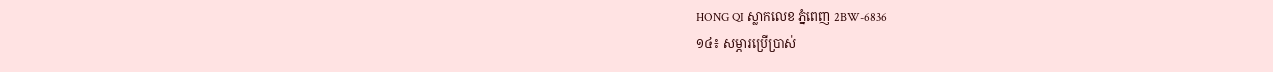HONG QI ស្លាកលេខ ភ្នំពេញ 2BW-6836
១៤៖ សម្ភារប្រើប្រាស់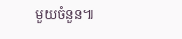មួយចំនួន៕